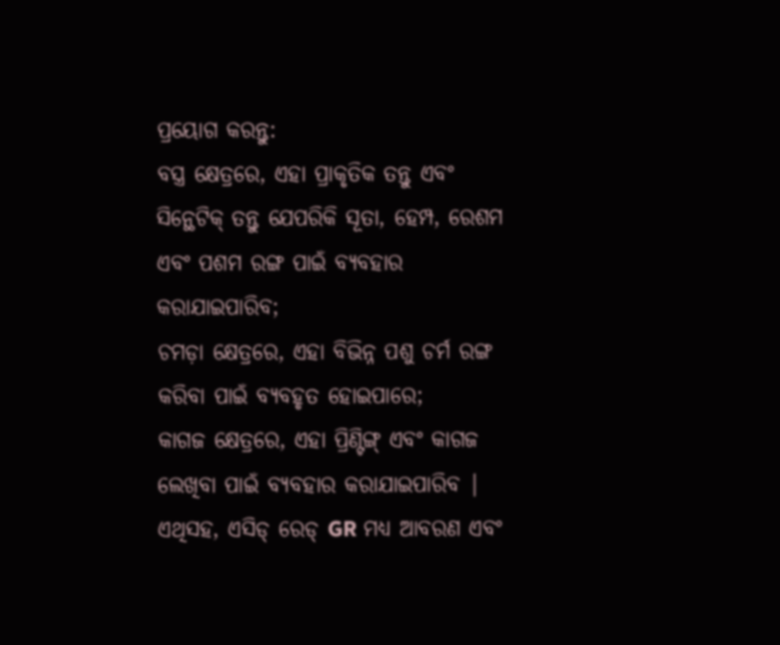ପ୍ରୟୋଗ କରନ୍ତୁ:
ବସ୍ତ୍ର କ୍ଷେତ୍ରରେ, ଏହା ପ୍ରାକୃତିକ ତନ୍ତୁ ଏବଂ ସିନ୍ଥେଟିକ୍ ତନ୍ତୁ ଯେପରିକି ସୂତା, ହେମ୍ପ, ରେଶମ ଏବଂ ପଶମ ରଙ୍ଗ ପାଇଁ ବ୍ୟବହାର କରାଯାଇପାରିବ;
ଚମଡ଼ା କ୍ଷେତ୍ରରେ, ଏହା ବିଭିନ୍ନ ପଶୁ ଚର୍ମ ରଙ୍ଗ କରିବା ପାଇଁ ବ୍ୟବହୃତ ହୋଇପାରେ;
କାଗଜ କ୍ଷେତ୍ରରେ, ଏହା ପ୍ରିଣ୍ଟିଙ୍ଗ୍ ଏବଂ କାଗଜ ଲେଖିବା ପାଇଁ ବ୍ୟବହାର କରାଯାଇପାରିବ |
ଏଥିସହ, ଏସିଡ୍ ରେଡ୍ GR ମଧ୍ୟ ଆବରଣ ଏବଂ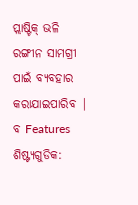ପ୍ଲାଷ୍ଟିକ୍ ଭଳି ରଙ୍ଗୀନ ସାମଗ୍ରୀ ପାଇଁ ବ୍ୟବହାର କରାଯାଇପାରିବ |
ବ Features ଶିଷ୍ଟ୍ୟଗୁଡିକ: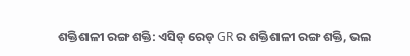ଶକ୍ତିଶାଳୀ ରଙ୍ଗ ଶକ୍ତି: ଏସିଡ୍ ରେଡ୍ GR ର ଶକ୍ତିଶାଳୀ ରଙ୍ଗ ଶକ୍ତି, ଭଲ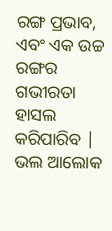ରଙ୍ଗ ପ୍ରଭାବ, ଏବଂ ଏକ ଉଚ୍ଚ ରଙ୍ଗର ଗଭୀରତା ହାସଲ କରିପାରିବ |
ଭଲ ଆଲୋକ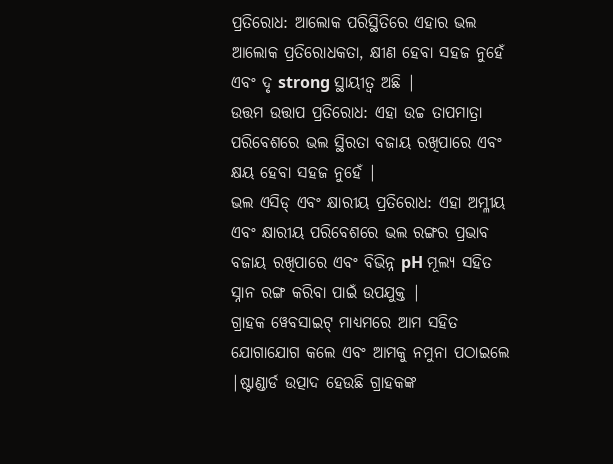ପ୍ରତିରୋଧ: ଆଲୋକ ପରିସ୍ଥିତିରେ ଏହାର ଭଲ ଆଲୋକ ପ୍ରତିରୋଧକତା, କ୍ଷୀଣ ହେବା ସହଜ ନୁହେଁ ଏବଂ ଦୃ strong ସ୍ଥାୟୀତ୍ୱ ଅଛି |
ଉତ୍ତମ ଉତ୍ତାପ ପ୍ରତିରୋଧ: ଏହା ଉଚ୍ଚ ତାପମାତ୍ରା ପରିବେଶରେ ଭଲ ସ୍ଥିରତା ବଜାୟ ରଖିପାରେ ଏବଂ କ୍ଷୟ ହେବା ସହଜ ନୁହେଁ |
ଭଲ ଏସିଡ୍ ଏବଂ କ୍ଷାରୀୟ ପ୍ରତିରୋଧ: ଏହା ଅମ୍ଳୀୟ ଏବଂ କ୍ଷାରୀୟ ପରିବେଶରେ ଭଲ ରଙ୍ଗର ପ୍ରଭାବ ବଜାୟ ରଖିପାରେ ଏବଂ ବିଭିନ୍ନ pH ମୂଲ୍ୟ ସହିତ ସ୍ନାନ ରଙ୍ଗ କରିବା ପାଇଁ ଉପଯୁକ୍ତ |
ଗ୍ରାହକ ୱେବସାଇଟ୍ ମାଧ୍ୟମରେ ଆମ ସହିତ ଯୋଗାଯୋଗ କଲେ ଏବଂ ଆମକୁ ନମୁନା ପଠାଇଲେ |ଷ୍ଟାଣ୍ଡାର୍ଡ ଉତ୍ପାଦ ହେଉଛି ଗ୍ରାହକଙ୍କ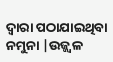ଦ୍ୱାରା ପଠାଯାଇଥିବା ନମୁନା |ଉଜ୍ଜ୍ୱଳ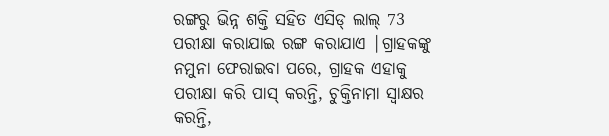ରଙ୍ଗରୁ ଭିନ୍ନ ଶକ୍ତି ସହିତ ଏସିଡ୍ ଲାଲ୍ 73 ପରୀକ୍ଷା କରାଯାଇ ରଙ୍ଗ କରାଯାଏ |ଗ୍ରାହକଙ୍କୁ ନମୁନା ଫେରାଇବା ପରେ, ଗ୍ରାହକ ଏହାକୁ ପରୀକ୍ଷା କରି ପାସ୍ କରନ୍ତି, ଚୁକ୍ତିନାମା ସ୍ୱାକ୍ଷର କରନ୍ତି,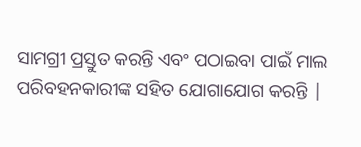ସାମଗ୍ରୀ ପ୍ରସ୍ତୁତ କରନ୍ତି ଏବଂ ପଠାଇବା ପାଇଁ ମାଲ ପରିବହନକାରୀଙ୍କ ସହିତ ଯୋଗାଯୋଗ କରନ୍ତି |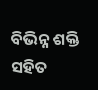ବିଭିନ୍ନ ଶକ୍ତି ସହିତ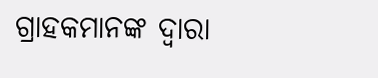ଗ୍ରାହକମାନଙ୍କ ଦ୍ୱାରା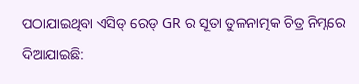ପଠାଯାଇଥିବା ଏସିଡ୍ ରେଡ୍ GR ର ସୂତା ତୁଳନାତ୍ମକ ଚିତ୍ର ନିମ୍ନରେ ଦିଆଯାଇଛି: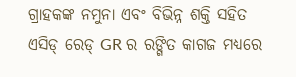ଗ୍ରାହକଙ୍କ ନମୁନା ଏବଂ ବିଭିନ୍ନ ଶକ୍ତି ସହିତ ଏସିଡ୍ ରେଡ୍ GR ର ରଙ୍ଗିତ କାଗଜ ମଧ୍ୟରେ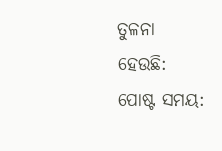ତୁଳନା ହେଉଛି:
ପୋଷ୍ଟ ସମୟ: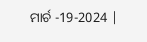ମାର୍ଚ -19-2024 |